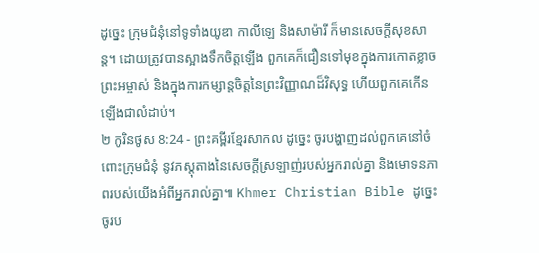ដូច្នេះ ក្រុមជំនុំនៅទូទាំងយូឌា កាលីឡេ និងសាម៉ារី ក៏មានសេចក្ដីសុខសាន្ត។ ដោយត្រូវបានស្អាងទឹកចិត្តឡើង ពួកគេក៏ជឿនទៅមុខក្នុងការកោតខ្លាចព្រះអម្ចាស់ និងក្នុងការកម្សាន្តចិត្តនៃព្រះវិញ្ញាណដ៏វិសុទ្ធ ហើយពួកគេកើនឡើងជាលំដាប់។
២ កូរិនថូស 8:24 - ព្រះគម្ពីរខ្មែរសាកល ដូច្នេះ ចូរបង្ហាញដល់ពួកគេនៅចំពោះក្រុមជំនុំ នូវភស្តុតាងនៃសេចក្ដីស្រឡាញ់របស់អ្នករាល់គ្នា និងមោទនភាពរបស់យើងអំពីអ្នករាល់គ្នា៕ Khmer Christian Bible ដូច្នេះ ចូរប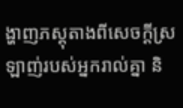ង្ហាញភស្ដុតាងពីសេចក្ដីស្រឡាញ់របស់អ្នករាល់គ្នា និ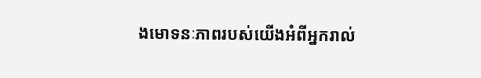ងមោទនៈភាពរបស់យើងអំពីអ្នករាល់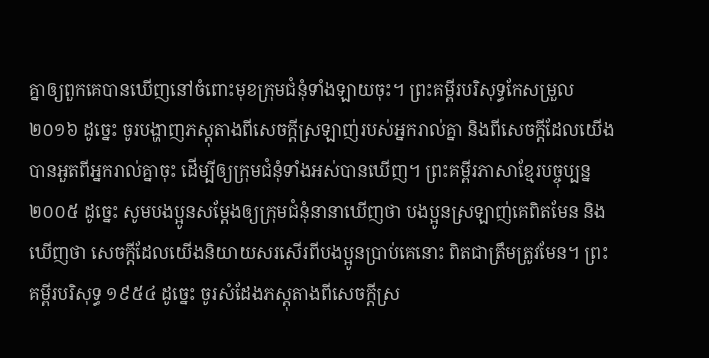គ្នាឲ្យពួកគេបានឃើញនៅចំពោះមុខក្រុមជំនុំទាំងឡាយចុះ។ ព្រះគម្ពីរបរិសុទ្ធកែសម្រួល ២០១៦ ដូច្នេះ ចូរបង្ហាញភស្តុតាងពីសេចក្តីស្រឡាញ់របស់អ្នករាល់គ្នា និងពីសេចក្ដីដែលយើងបានអួតពីអ្នករាល់គ្នាចុះ ដើម្បីឲ្យក្រុមជំនុំទាំងអស់បានឃើញ។ ព្រះគម្ពីរភាសាខ្មែរបច្ចុប្បន្ន ២០០៥ ដូច្នេះ សូមបងប្អូនសម្តែងឲ្យក្រុមជំនុំនានាឃើញថា បងប្អូនស្រឡាញ់គេពិតមែន និងឃើញថា សេចក្ដីដែលយើងនិយាយសរសើរពីបងប្អូនប្រាប់គេនោះ ពិតជាត្រឹមត្រូវមែន។ ព្រះគម្ពីរបរិសុទ្ធ ១៩៥៤ ដូច្នេះ ចូរសំដែងភស្តុតាងពីសេចក្ដីស្រ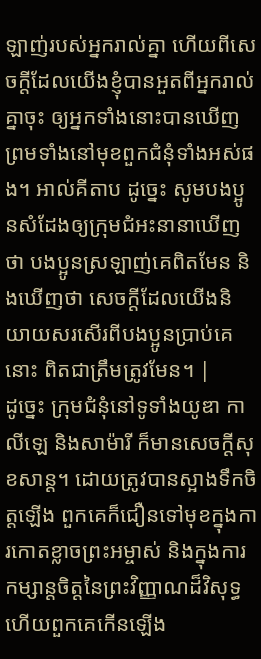ឡាញ់របស់អ្នករាល់គ្នា ហើយពីសេចក្ដីដែលយើងខ្ញុំបានអួតពីអ្នករាល់គ្នាចុះ ឲ្យអ្នកទាំងនោះបានឃើញ ព្រមទាំងនៅមុខពួកជំនុំទាំងអស់ផង។ អាល់គីតាប ដូច្នេះ សូមបងប្អូនសំដែងឲ្យក្រុមជំអះនានាឃើញថា បងប្អូនស្រឡាញ់គេពិតមែន និងឃើញថា សេចក្ដីដែលយើងនិយាយសរសើរពីបងប្អូនប្រាប់គេនោះ ពិតជាត្រឹមត្រូវមែន។ |
ដូច្នេះ ក្រុមជំនុំនៅទូទាំងយូឌា កាលីឡេ និងសាម៉ារី ក៏មានសេចក្ដីសុខសាន្ត។ ដោយត្រូវបានស្អាងទឹកចិត្តឡើង ពួកគេក៏ជឿនទៅមុខក្នុងការកោតខ្លាចព្រះអម្ចាស់ និងក្នុងការកម្សាន្តចិត្តនៃព្រះវិញ្ញាណដ៏វិសុទ្ធ ហើយពួកគេកើនឡើង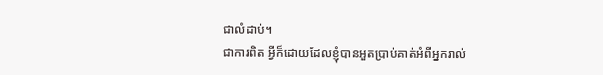ជាលំដាប់។
ជាការពិត អ្វីក៏ដោយដែលខ្ញុំបានអួតប្រាប់គាត់អំពីអ្នករាល់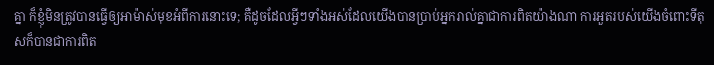គ្នា ក៏ខ្ញុំមិនត្រូវបានធ្វើឲ្យអាម៉ាស់មុខអំពីការនោះទេ; គឺដូចដែលអ្វីៗទាំងអស់ដែលយើងបានប្រាប់អ្នករាល់គ្នាជាការពិតយ៉ាងណា ការអួតរបស់យើងចំពោះទីតុសក៏បានជាការពិត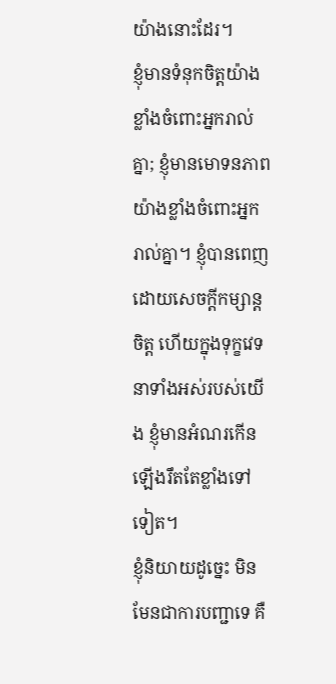យ៉ាងនោះដែរ។
ខ្ញុំមានទំនុកចិត្តយ៉ាងខ្លាំងចំពោះអ្នករាល់គ្នា; ខ្ញុំមានមោទនភាពយ៉ាងខ្លាំងចំពោះអ្នករាល់គ្នា។ ខ្ញុំបានពេញដោយសេចក្ដីកម្សាន្តចិត្ត ហើយក្នុងទុក្ខវេទនាទាំងអស់របស់យើង ខ្ញុំមានអំណរកើនឡើងរឹតតែខ្លាំងទៅទៀត។
ខ្ញុំនិយាយដូច្នេះ មិនមែនជាការបញ្ជាទេ គឺ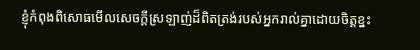ខ្ញុំកំពុងពិសោធមើលសេចក្ដីស្រឡាញ់ដ៏ពិតត្រង់របស់អ្នករាល់គ្នាដោយចិត្តខ្នះ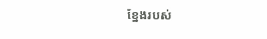ខ្នែងរបស់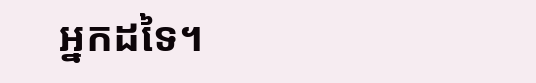អ្នកដទៃ។